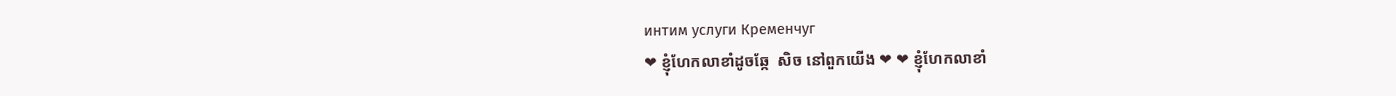интим услуги Кременчуг
❤ ខ្ញុំហែកលាខាំដូចឆ្កែ  សិច នៅពួកយើង ❤ ❤ ខ្ញុំហែកលាខាំ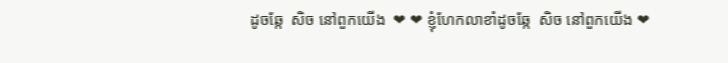ដូចឆ្កែ  សិច នៅពួកយើង  ❤ ❤ ខ្ញុំហែកលាខាំដូចឆ្កែ  សិច នៅពួកយើង ❤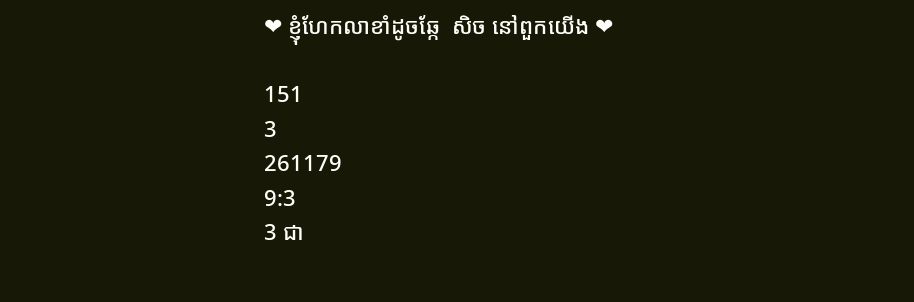❤ ខ្ញុំហែកលាខាំដូចឆ្កែ  សិច នៅពួកយើង ❤

151
3
261179
9:3
3 ជា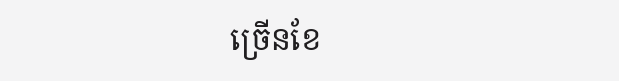ច្រើនខែ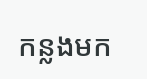កន្លងមក